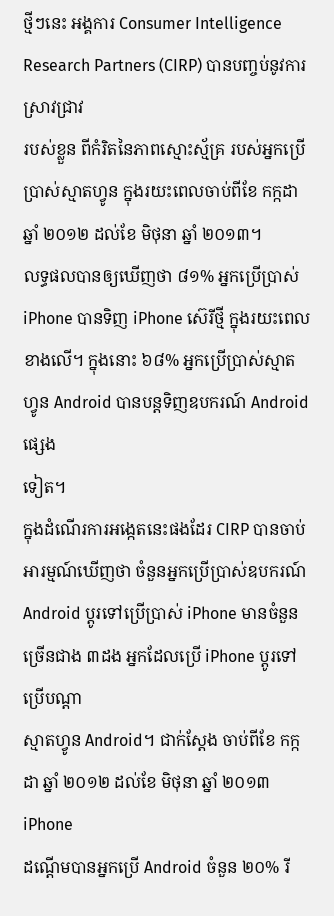ថ្មីៗនេះ អង្គការ Consumer Intelligence Research Partners (CIRP) បានបញ្ចប់នូវការស្រាវជ្រាវ
របស់ខ្លួន ពីកំរិតនៃភាពស្មោះស្ម័គ្រ របស់អ្នកប្រើប្រាស់ស្មាតហ្វូន ក្នុងរយះពេលចាប់ពីខែ កក្កដា
ឆ្នាំ ២០១២ ដល់ខែ មិថុនា ឆ្នាំ ២០១៣។
លទ្ធផលបានឲ្យឃើញថា ៨១% អ្នកប្រើប្រាស់ iPhone បានទិញ iPhone ស៊េរីថ្មី ក្នុងរយះពេល
ខាងលើ។ ក្នុងនោះ ៦៨% អ្នកប្រើប្រាស់ស្មាតហ្វូន Android បានបន្តទិញឧបករណ៍ Android ផ្សេង
ទៀត។
ក្នុងដំណើរការអង្កេតនេះផងដែរ CIRP បានចាប់អារម្មណ៍ឃើញថា ចំនួនអ្នកប្រើប្រាស់ឧបករណ៍
Android ប្តូរទៅប្រើប្រាស់ iPhone មានចំនួនច្រើនជាង ៣ដង អ្នកដែលប្រើ iPhone ប្តូរទៅប្រើបណ្តា
ស្មាតហ្វូន Android។ ជាក់ស្តែង ចាប់ពីខែ កក្កដា ឆ្នាំ ២០១២ ដល់ខែ មិថុនា ឆ្នាំ ២០១៣ iPhone
ដណ្តើមបានអ្នកប្រើ Android ចំនួន ២០% រី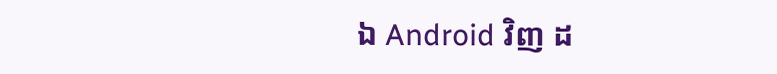ឯ Android វិញ ដ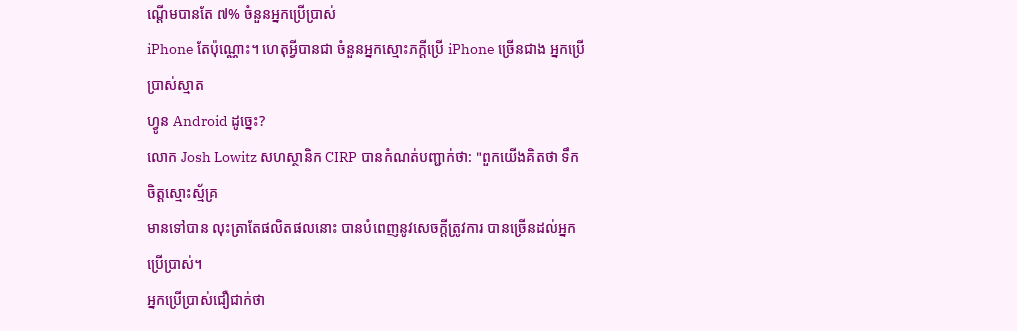ណ្តើមបានតែ ៧% ចំនួនអ្នកប្រើប្រាស់
iPhone តែប៉ុណ្ណោះ។ ហេតុអ្វីបានជា ចំនួនអ្នកស្មោះភក្តីប្រើ iPhone ច្រើនជាង អ្នកប្រើប្រាស់ស្មាត
ហ្វូន Android ដូច្នេះ?
លោក Josh Lowitz សហស្ថានិក CIRP បានកំណត់បញ្ជាក់ថា: "ពួកយើងគិតថា ទឹកចិត្តស្មោះស្ម័គ្រ
មានទៅបាន លុះត្រាតែផលិតផលនោះ បានបំពេញនូវសេចក្តីត្រូវការ បានច្រើនដល់អ្នកប្រើប្រាស់។
អ្នកប្រើប្រាស់ជឿជាក់ថា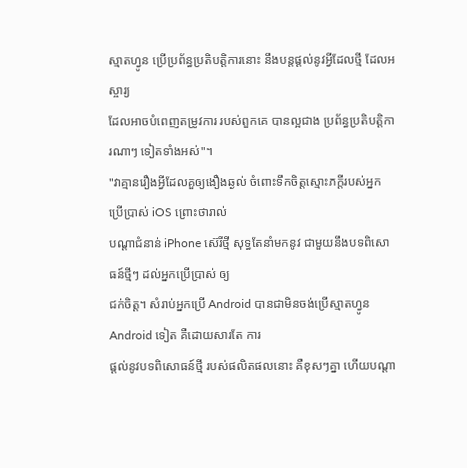ស្មាតហ្វូន ប្រើប្រព័ន្ធប្រតិបត្តិការនោះ នឹងបន្តផ្តល់នូវអ្វីដែលថ្មី ដែលអស្ចារ្យ
ដែលអាចបំពេញតម្រូវការ របស់ពួកគេ បានល្អជាង ប្រព័ន្ធប្រតិបត្តិការណាៗ ទៀតទាំងអស់"។
"វាគ្មានរឿងអ្វីដែលគួឲ្យងឿងឆ្ងល់ ចំពោះទឹកចិត្តស្មោះភក្តីរបស់អ្នកប្រើប្រាស់ iOS ព្រោះថារាល់
បណ្តាជំនាន់ iPhone ស៊េរីថ្មី សុទ្ធតែនាំមកនូវ ជាមួយនឹងបទពិសោធន៍ថ្មីៗ ដល់អ្នកប្រើប្រាស់ ឲ្យ
ជក់ចិត្ត។ សំរាប់អ្នកប្រើ Android បានជាមិនចង់ប្រើស្មាតហ្វូន Android ទៀត គឺដោយសារតែ ការ
ផ្តល់នូវបទពិសោធន៍ថ្មី របស់ផលិតផលនោះ គឺខុសៗគ្នា ហើយបណ្តា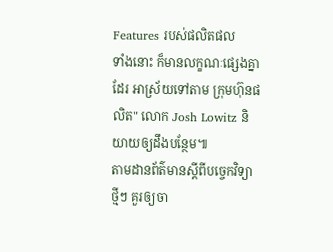Features របស់ផលិតផល
ទាំងនោះ ក៏មានលក្ខណៈផ្សេងគ្នាដែរ អាស្រ័យទៅតាម ក្រុមហ៊ុនផលិត" លោក Josh Lowitz និ
យាយឲ្យដឹងបន្ថែម៕
តាមដានព័ត៌មានស្តីពីបច្ចេកវិទ្យាថ្មីៗ គួរឲ្យចា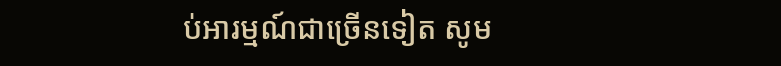ប់អារម្មណ៍ជាច្រើនទៀត សូម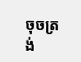ចុចត្រង់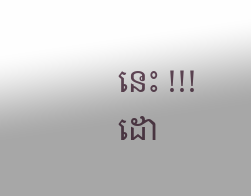នេះ !!!
ដោ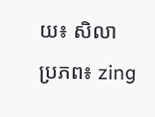យ៖ សិលា
ប្រភព៖ zing